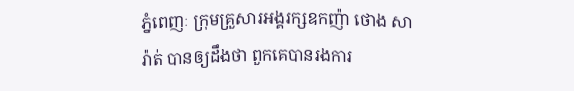ភ្នំពេញៈ ក្រុមគ្រួសារអង្គរក្សឧកញ៉ា ថោង សារ៉ាត់ បានឲ្យដឹងថា ពួកគេបានរងការ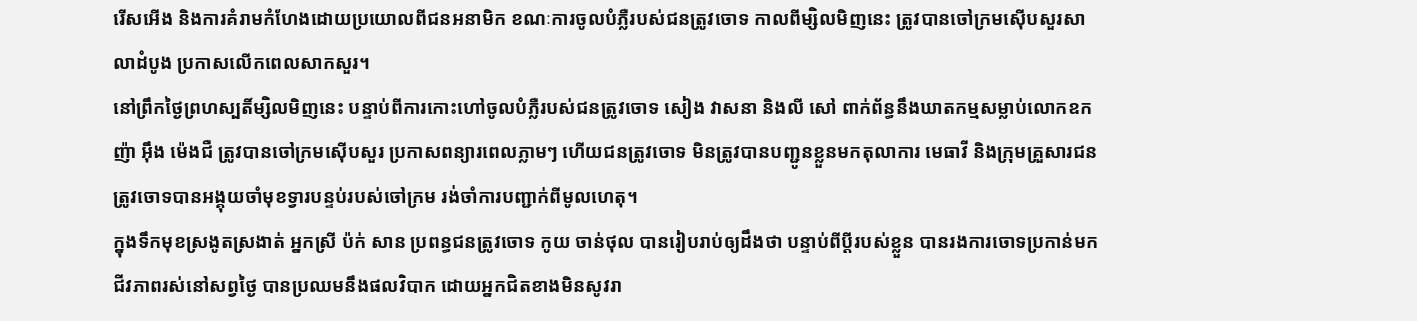រើសអើង និងការគំរាមកំហែងដោយប្រយោលពីជនអនាមិក ខណៈការចូលបំភ្លឺរបស់ជនត្រូវចោទ កាលពីម្សិលមិញនេះ ត្រូវបានចៅក្រមស៊ើបសួរសាលាដំបូង ប្រកាសលើកពេលសាកសួរ។
នៅព្រឹកថ្ងៃព្រហស្បតិ៍ម្សិលមិញនេះ បន្ទាប់ពីការកោះហៅចូលបំភ្លឺរបស់ជនត្រូវចោទ សៀង វាសនា និងលី សៅ ពាក់ព័ន្ធនឹងឃាតកម្មសម្លាប់លោកឧកញ៉ា អ៊ឹង ម៉េងជឺ ត្រូវបានចៅក្រមស៊ើបសួរ ប្រកាសពន្យារពេលភ្លាមៗ ហើយជនត្រូវចោទ មិនត្រូវបានបញ្ជូនខ្លួនមកតុលាការ មេធាវី និងក្រុមគ្រួសារជនត្រូវចោទបានអង្គុយចាំមុខទ្វារបន្ទប់របស់ចៅក្រម រង់ចាំការបញ្ជាក់ពីមូលហេតុ។
ក្នុងទឹកមុខស្រងូតស្រងាត់ អ្នកស្រី ប៉ក់ សាន ប្រពន្ធជនត្រូវចោទ កូយ ចាន់ថុល បានរៀបរាប់ឲ្យដឹងថា បន្ទាប់ពីប្តីរបស់ខ្លួន បានរងការចោទប្រកាន់មក ជីវភាពរស់នៅសព្វថ្ងៃ បានប្រឈមនឹងផលវិបាក ដោយអ្នកជិតខាងមិនសូវរា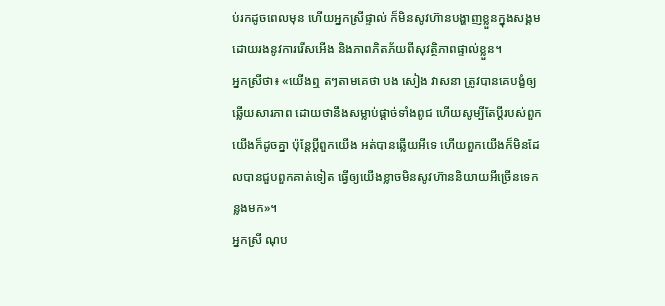ប់រកដូចពេលមុន ហើយអ្នកស្រីផ្ទាល់ ក៏មិនសូវហ៊ានបង្ហាញខ្លួនក្នុងសង្គម ដោយរងនូវការរើសអើង និងភាពភិតភ័យពីសុវត្ថិភាពផ្ទាល់ខ្លួន។
អ្នកស្រីថា៖ «យើងឮ តៗតាមគេថា បង សៀង វាសនា ត្រូវបានគេបង្ខំឲ្យឆ្លើយសារភាព ដោយថានឹងសម្លាប់ផ្តាច់ទាំងពូជ ហើយសូម្បីតែប្តីរបស់ពួកយើងក៏ដូចគ្នា ប៉ុន្តែប្តីពួកយើង អត់បានឆ្លើយអីទេ ហើយពួកយើងក៏មិនដែលបានជួបពួកគាត់ទៀត ធ្វើឲ្យយើងខ្លាចមិនសូវហ៊ាននិយាយអីច្រើនទេកន្លងមក»។
អ្នកស្រី ណុប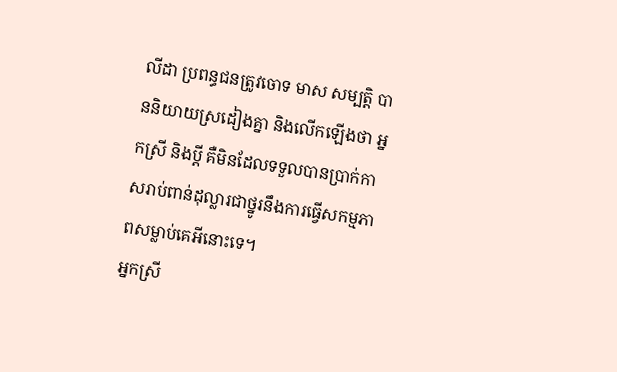លីដា ប្រពន្ធជនត្រូវចោទ មាស សម្បត្តិ បាននិយាយស្រដៀងគ្នា និងលើកឡើងថា អ្នកស្រី និងប្តី គឺមិនដែលទទួលបានប្រាក់កាសរាប់ពាន់ដុល្លារជាថ្នូរនឹងការធ្វើសកម្មភាពសម្លាប់គេអីនោះទេ។
អ្នកស្រី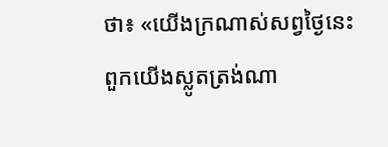ថា៖ «យើងក្រណាស់សព្វថ្ងៃនេះ ពួកយើងស្លូតត្រង់ណា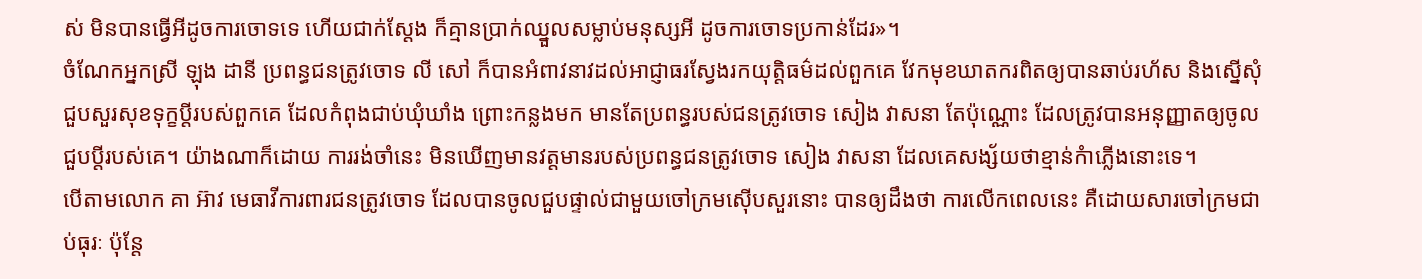ស់ មិនបានធ្វើអីដូចការចោទទេ ហើយជាក់ស្តែង ក៏គ្មានប្រាក់ឈ្នួលសម្លាប់មនុស្សអី ដូចការចោទប្រកាន់ដែរ»។
ចំណែកអ្នកស្រី ឡុង ដានី ប្រពន្ធជនត្រូវចោទ លី សៅ ក៏បានអំពាវនាវដល់អាជ្ញាធរស្វែងរកយុត្តិធម៌ដល់ពួកគេ វែកមុខឃាតករពិតឲ្យបានឆាប់រហ័ស និងស្នើសុំជួបសួរសុខទុក្ខប្តីរបស់ពួកគេ ដែលកំពុងជាប់ឃុំឃាំង ព្រោះកន្លងមក មានតែប្រពន្ធរបស់ជនត្រូវចោទ សៀង វាសនា តែប៉ុណ្ណោះ ដែលត្រូវបានអនុញ្ញាតឲ្យចូលជួបប្តីរបស់គេ។ យ៉ាងណាក៏ដោយ ការរង់ចាំនេះ មិនឃើញមានវត្តមានរបស់ប្រពន្ធជនត្រូវចោទ សៀង វាសនា ដែលគេសង្ស័យថាខ្មាន់កំាភ្លើងនោះទេ។
បើតាមលោក គា អ៊ាវ មេធាវីការពារជនត្រូវចោទ ដែលបានចូលជួបផ្ទាល់ជាមួយចៅក្រមស៊ើបសួរនោះ បានឲ្យដឹងថា ការលើកពេលនេះ គឺដោយសារចៅក្រមជាប់ធុរៈ ប៉ុន្តែ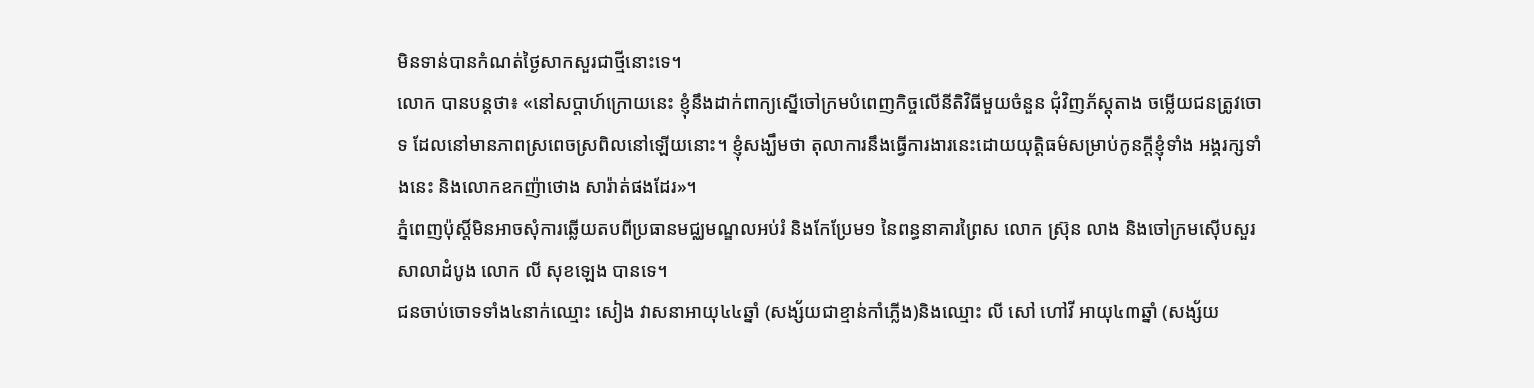មិនទាន់បានកំណត់ថ្ងៃសាកសួរជាថ្មីនោះទេ។
លោក បានបន្តថា៖ «នៅសប្តាហ៍ក្រោយនេះ ខ្ញុំនឹងដាក់ពាក្យស្នើចៅក្រមបំពេញកិច្ចលើនីតិវិធីមួយចំនួន ជុំវិញភ័ស្តុតាង ចម្លើយជនត្រូវចោទ ដែលនៅមានភាពស្រពេចស្រពិលនៅឡើយនោះ។ ខ្ញុំសង្ឃឹមថា តុលាការនឹងធ្វើការងារនេះដោយយុត្តិធម៌សម្រាប់កូនក្តីខ្ញុំទាំង អង្គរក្សទាំងនេះ និងលោកឧកញ៉ាថោង សារ៉ាត់ផងដែរ»។
ភ្នំពេញប៉ុស្តិ៍មិនអាចសុំការឆ្លើយតបពីប្រធានមជ្ឈមណ្ឌលអប់រំ និងកែប្រែម១ នៃពន្ធនាគារព្រៃស លោក ស្រ៊ុន លាង និងចៅក្រមស៊ើបសួរសាលាដំបូង លោក លី សុខឡេង បានទេ។
ជនចាប់ចោទទាំង៤នាក់ឈ្មោះ សៀង វាសនាអាយុ៤៤ឆ្នាំ (សង្ស័យជាខ្មាន់កាំភ្លើង)និងឈ្មោះ លី សៅ ហៅវី អាយុ៤៣ឆ្នាំ (សង្ស័យ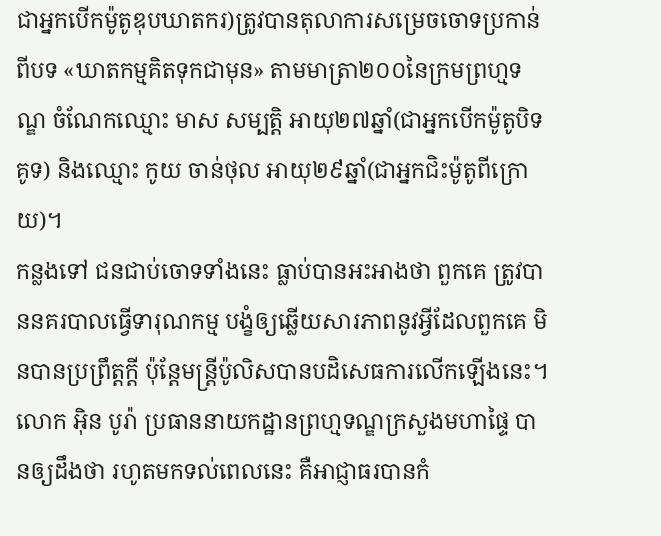ជាអ្នកបើកម៉ូតូឌុបឃាតករ)ត្រូវបានតុលាការសម្រេចចោទប្រកាន់ពីបទ «ឃាតកម្មគិតទុកជាមុន» តាមមាត្រា២០០នៃក្រមព្រហ្មទណ្ឌ ចំណែកឈ្មោះ មាស សម្បត្តិ អាយុ២៧ឆ្នាំ(ជាអ្នកបើកម៉ូតូបិទគូទ) និងឈ្មោះ កូយ ចាន់ថុល អាយុ២៩ឆ្នាំ(ជាអ្នកជិះម៉ូតូពីក្រោយ)។
កន្លងទៅ ជនជាប់ចោទទាំងនេះ ធ្លាប់បានអះអាងថា ពួកគេ ត្រូវបាននគរបាលធ្វើទារុណកម្ម បង្ខំឲ្យឆ្លើយសារភាពនូវអ្វីដែលពួកគេ មិនបានប្រព្រឹត្តក្តី ប៉ុន្តែមន្រ្តីប៉ូលិសបានបដិសេធការលើកឡើងនេះ។
លោក អ៊ិន បូរ៉ា ប្រធាននាយកដ្ឋានព្រហ្មទណ្ឌក្រសួងមហាផ្ទៃ បានឲ្យដឹងថា រហូតមកទល់ពេលនេះ គឺអាជ្ញាធរបានកំ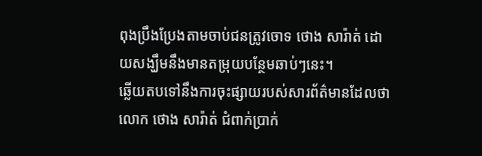ពុងប្រឹងប្រែងតាមចាប់ជនត្រូវចោទ ថោង សារ៉ាត់ ដោយសង្ឃឹមនឹងមានតម្រុយបន្ថែមឆាប់ៗនេះ។
ឆ្លើយតបទៅនឹងការចុះផ្សាយរបស់សារព័ត៌មានដែលថា លោក ថោង សារ៉ាត់ ជំពាក់ប្រាក់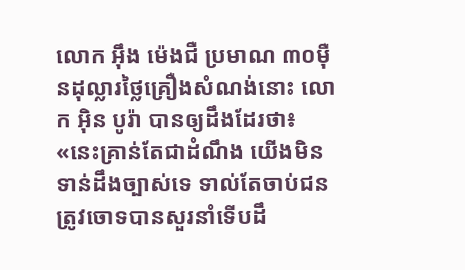លោក អ៊ឹង ម៉េងជឺ ប្រមាណ ៣០ម៉ឺនដុល្លារថ្លៃគ្រឿងសំណង់នោះ លោក អ៊ិន បូរ៉ា បានឲ្យដឹងដែរថា៖ «នេះគ្រាន់តែជាដំណឹង យើងមិនទាន់ដឹងច្បាស់ទេ ទាល់តែចាប់ជនត្រូវចោទបានសួរនាំទើបដឹ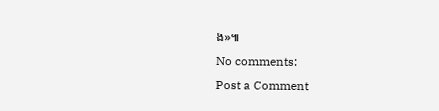ង»៕
No comments:
Post a Comment